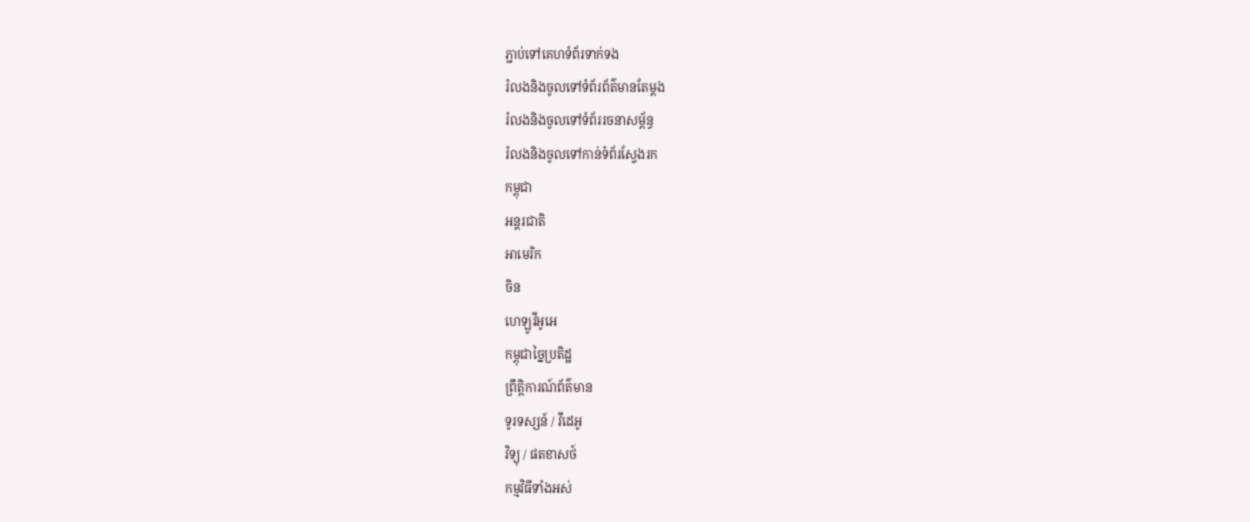ភ្ជាប់ទៅគេហទំព័រទាក់ទង
រំលងនិងចូលទៅទំព័រព័ត៌មានតែម្តង
រំលងនិងចូលទៅទំព័ររចនាសម្ព័ន្ធ
រំលងនិងចូលទៅកាន់ទំព័រស្វែងរក
កម្ពុជា
អន្តរជាតិ
អាមេរិក
ចិន
ហេឡូវីអូអេ
កម្ពុជាច្នៃប្រតិដ្ឋ
ព្រឹត្តិការណ៍ព័ត៌មាន
ទូរទស្សន៍ / វីដេអូ
វិទ្យុ / ផតខាសថ៍
កម្មវិធីទាំងអស់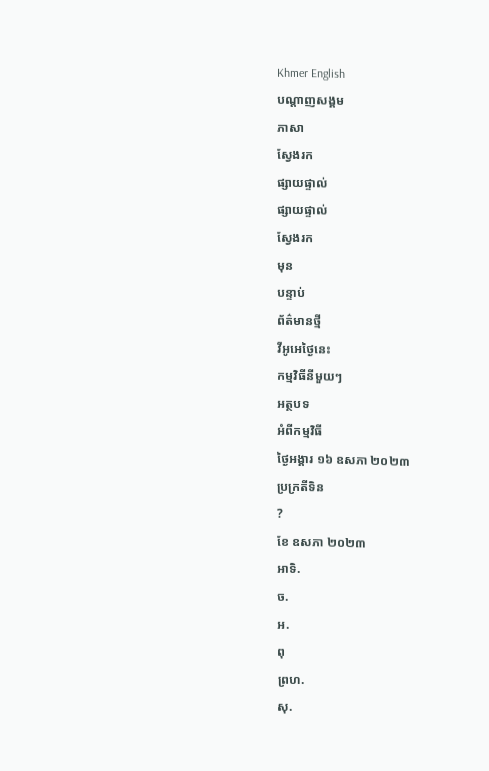Khmer English
បណ្តាញសង្គម
ភាសា
ស្វែងរក
ផ្សាយផ្ទាល់
ផ្សាយផ្ទាល់
ស្វែងរក
មុន
បន្ទាប់
ព័ត៌មានថ្មី
វីអូអេថ្ងៃនេះ
កម្មវិធីនីមួយៗ
អត្ថបទ
អំពីកម្មវិធី
ថ្ងៃអង្គារ ១៦ ឧសភា ២០២៣
ប្រក្រតីទិន
?
ខែ ឧសភា ២០២៣
អាទិ.
ច.
អ.
ពុ
ព្រហ.
សុ.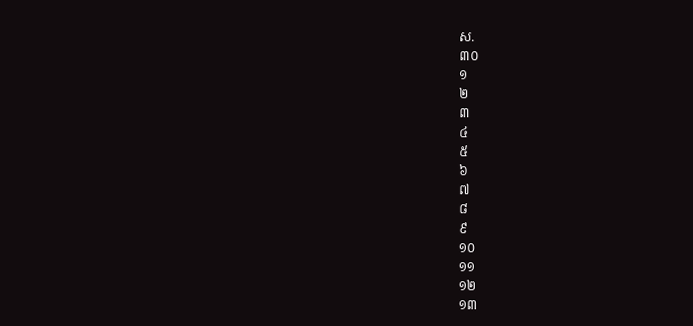ស.
៣០
១
២
៣
៤
៥
៦
៧
៨
៩
១០
១១
១២
១៣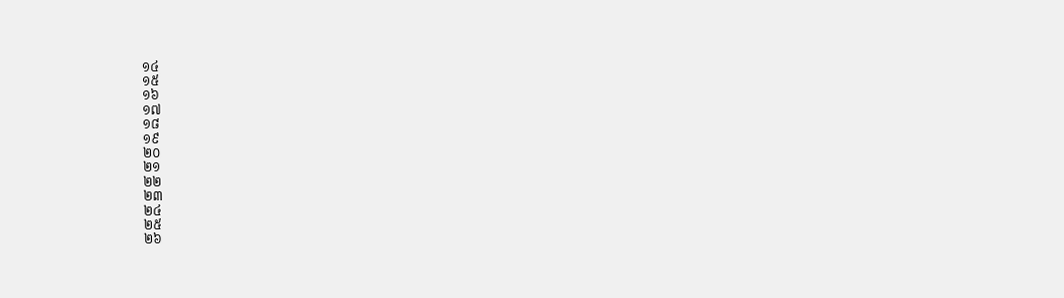១៤
១៥
១៦
១៧
១៨
១៩
២០
២១
២២
២៣
២៤
២៥
២៦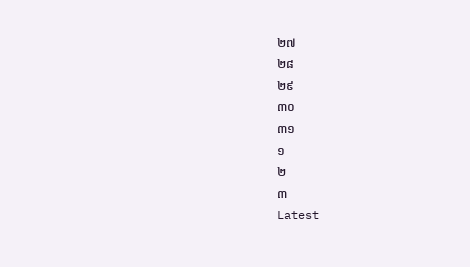២៧
២៨
២៩
៣០
៣១
១
២
៣
Latest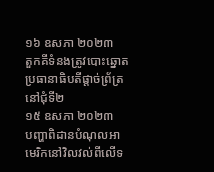១៦ ឧសភា ២០២៣
តួកគីទំនងត្រូវបោះឆ្នោតប្រធានាធិបតីផ្តាច់ព្រ័ត្រនៅជុំទី២
១៥ ឧសភា ២០២៣
បញ្ហាពិដានបំណុលអាមេរិកនៅវិលវល់ពីលើទ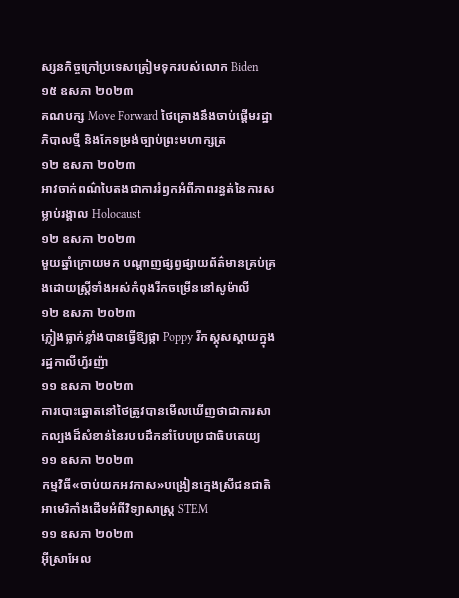ស្សនកិច្ចក្រៅប្រទេសត្រៀមទុករបស់លោក Biden
១៥ ឧសភា ២០២៣
គណបក្ស Move Forward ថៃគ្រោងនឹងចាប់ផ្តើមរដ្ឋាភិបាលថ្មី និងកែទម្រង់ច្បាប់ព្រះមហាក្សត្រ
១២ ឧសភា ២០២៣
អាវចាក់ពណ៌បៃតងជាការរំឭកអំពីភាពរន្ធត់នៃការសម្លាប់រង្គាល Holocaust
១២ ឧសភា ២០២៣
មួយឆ្នាំក្រោយមក បណ្តាញផ្សព្វផ្សាយព័ត៌មានគ្រប់គ្រងដោយស្ត្រីទាំងអស់កំពុងរីកចម្រើននៅសូម៉ាលី
១២ ឧសភា ២០២៣
ភ្លៀងធ្លាក់ខ្លាំងបានធ្វើឱ្យផ្កា Poppy រីកស្គុសស្គាយក្នុងរដ្ឋកាលីហ្វ័រញ៉ា
១១ ឧសភា ២០២៣
ការបោះឆ្នោតនៅថៃត្រូវបានមើលឃើញថាជាការសាកល្បងដ៏សំខាន់នៃរបបដឹកនាំបែបប្រជាធិបតេយ្យ
១១ ឧសភា ២០២៣
កម្មវិធី«ចាប់យកអវកាស»បង្រៀនក្មេងស្រីជនជាតិអាមេរិកាំងដើមអំពីវិទ្យាសាស្ត្រ STEM
១១ ឧសភា ២០២៣
អ៊ីស្រាអែល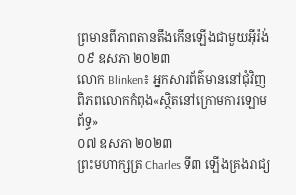ព្រមានពីភាពតានតឹងកើនឡើងជាមួយអ៊ីរ៉ង់
០៩ ឧសភា ២០២៣
លោក Blinken៖ អ្នកសារព័ត៌មាននៅជុំវិញពិភពលោកកំពុង«ស្ថិតនៅក្រោមការឡោមព័ទ្ធ»
០៧ ឧសភា ២០២៣
ព្រះមហាក្សត្រ Charles ទី៣ ឡើងគ្រងរាជ្យ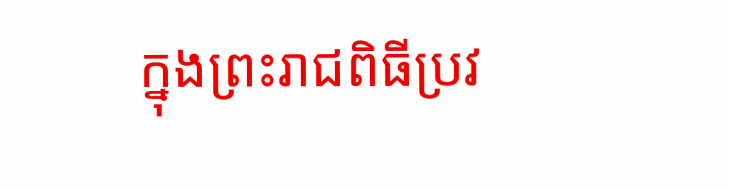ក្នុងព្រះរាជពិធីប្រវ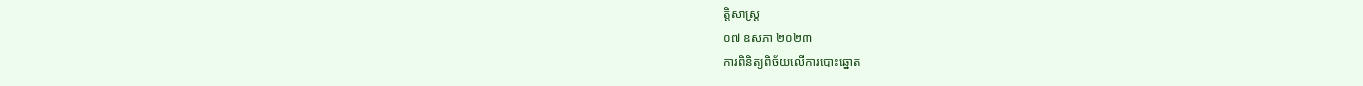ត្តិសាស្ត្រ
០៧ ឧសភា ២០២៣
ការពិនិត្យពិច័យលើការបោះឆ្នោត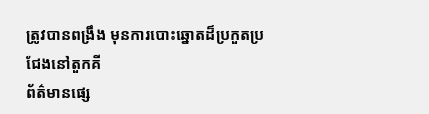ត្រូវបានពង្រឹង មុនការបោះឆ្នោតដ៏ប្រកួតប្រជែងនៅតួកគី
ព័ត៌មានផ្សេ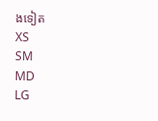ងទៀត
XS
SM
MD
LG